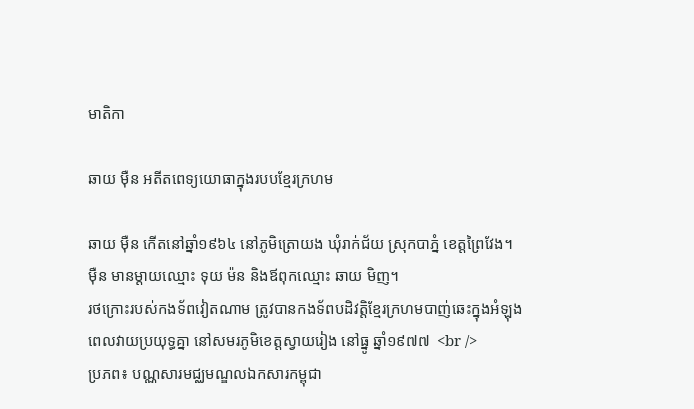មាតិកា

ឆាយ ម៉ឺន អតីតពេទ្យយោធាក្នុងរបបខ្មែរក្រហម

ឆាយ ម៉ឺន កើតនៅឆ្នាំ១៩៦៤ នៅភូមិត្រោយង ឃុំរាក់ជ័យ ស្រុកបាភ្នំ ខេត្តព្រៃវែង។ ម៉ឺន មានម្ដាយឈ្មោះ ទុយ ម៉ន និងឪពុកឈ្មោះ ឆាយ មិញ។
រថក្រោះរបស់កងទ័ពវៀតណាម ត្រូវបានកងទ័ពបដិវត្តិខ្មែរក្រហមបាញ់ឆេះក្នុងអំឡុងពេលវាយប្រយុទ្ធគ្នា នៅសមរភូមិខេត្តស្វាយរៀង នៅធ្នូ ឆ្នាំ១៩៧៧  <br />
ប្រភព៖ បណ្ណសារមជ្ឈមណ្ឌលឯកសារកម្ពុជា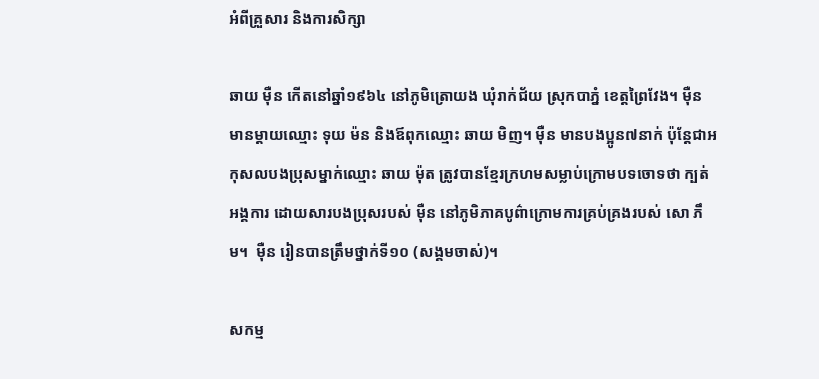អំពីគ្រួសារ និងការសិក្សា

ឆាយ ម៉ឺន កើតនៅឆ្នាំ១៩៦៤ នៅភូមិត្រោយង ឃុំរាក់ជ័យ ស្រុកបាភ្នំ ខេត្តព្រៃវែង។ ម៉ឺន មានម្ដាយឈ្មោះ ទុយ ម៉ន និងឪពុកឈ្មោះ ឆាយ មិញ។ ម៉ឺន មានបងប្អូន៧នាក់ ប៉ុន្ដែជាអកុសលបងប្រុសម្នាក់ឈ្មោះ ឆាយ ម៉ុត ត្រូវបានខ្មែរក្រហមសម្លាប់ក្រោមបទចោទថា ក្បត់អង្គការ ដោយសារបងប្រុសរបស់ ម៉ឺន នៅភូមិភាគបូព៌ាក្រោមការគ្រប់គ្រងរបស់ សោ ភឹម។  ម៉ឺន រៀនបានត្រឹមថ្នាក់ទី១០ (សង្គមចាស់)។

សកម្ម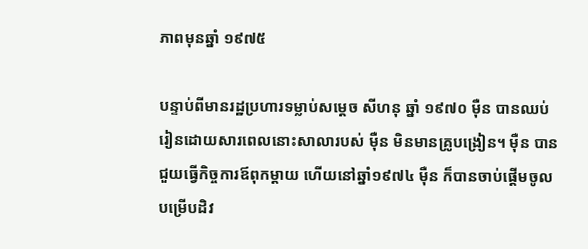ភាពមុនឆ្នាំ ១៩៧៥

បន្ទាប់ពីមានរដ្ឋប្រហារទម្លាប់សម្ដេច សីហនុ ឆ្នាំ ១៩៧០ ម៉ឺន បានឈប់រៀនដោយសារពេលនោះសាលារបស់ ម៉ឺន មិនមានគ្រូបង្រៀន។ ម៉ឺន បានជួយធ្វើកិច្ចការឪពុកម្ដាយ ហើយនៅឆ្នាំ១៩៧៤ ម៉ឺន ក៏បានចាប់ផ្ដើមចូលបម្រើបដិវ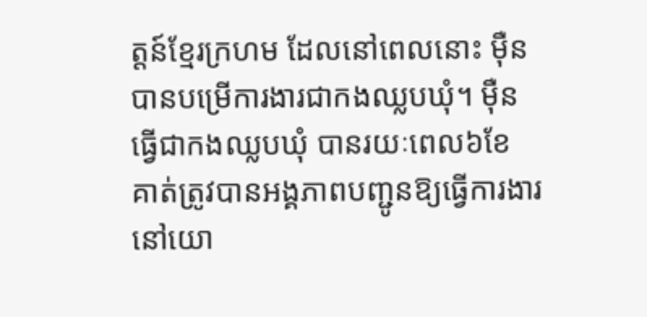ត្តន៍ខ្មែរក្រហម ដែលនៅពេលនោះ ម៉ឺន បានបម្រើការងារជាកងឈ្លបឃុំ។ ម៉ឺន ធ្វើជាកងឈ្លបឃុំ បានរយៈពេល៦ខែ គាត់ត្រូវបានអង្គភាពបញ្ជូនឱ្យធ្វើការងារនៅយោ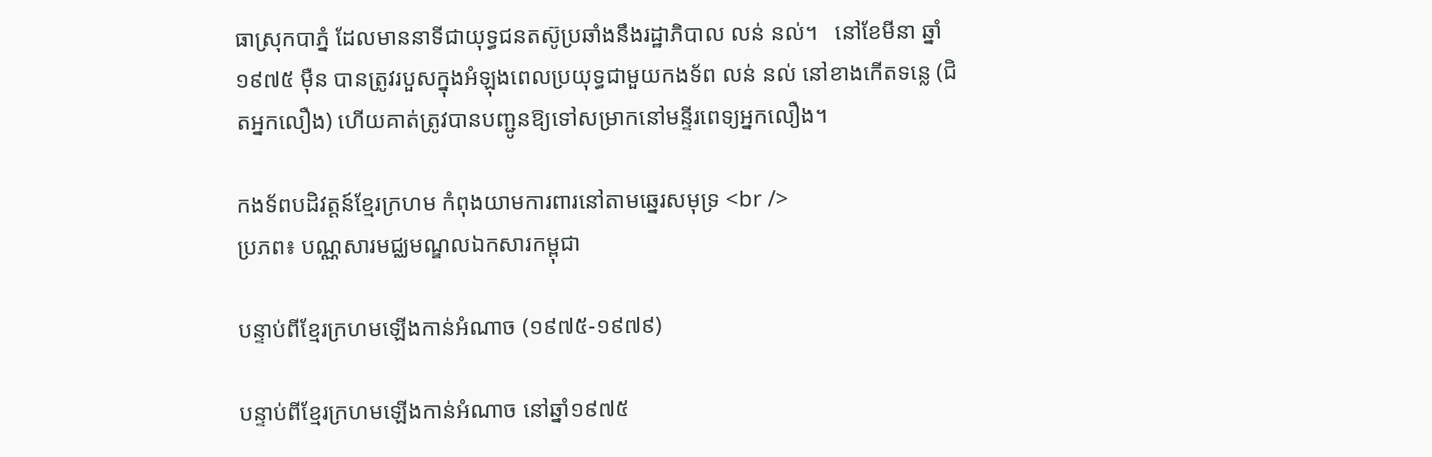ធាស្រុកបាភ្នំ ដែលមាននាទីជាយុទ្ធជនតស៊ូប្រឆាំងនឹងរដ្ឋាភិបាល លន់ នល់។   នៅខែមីនា ឆ្នាំ ១៩៧៥ ម៉ឺន បានត្រូវរបួសក្នុងអំឡុងពេលប្រយុទ្ធជាមួយកងទ័ព លន់ នល់ នៅខាងកើតទន្លេ (ជិតអ្នកលឿង) ហើយគាត់ត្រូវបានបញ្ជូនឱ្យទៅសម្រាកនៅមន្ទីរពេទ្យអ្នកលឿង។

កងទ័ពបដិវត្តន៍ខ្មែរក្រហម កំពុងយាមការពារនៅតាមឆ្នេរសមុទ្រ <br />
ប្រភព៖ បណ្ណសារមជ្ឈមណ្ឌលឯកសារកម្ពុជា

បន្ទាប់ពីខ្មែរក្រហមឡើងកាន់អំណាច (១៩៧៥-១៩៧៩)

បន្ទាប់ពីខ្មែរក្រហមឡើងកាន់អំណាច នៅឆ្នាំ១៩៧៥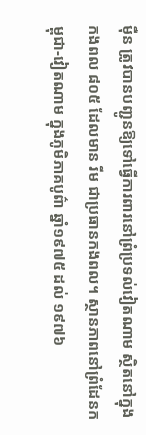ម៉ឺន ត្រូវបានបញ្ជូនឱ្យទៅធ្វើការពារនៅព្រំប្រទល់វៀតណាម ស្ថិតនៅក្នុងកងពល ៨០៥ ដែលមាន រីម ជាប្រធានកងពល។ ស្ថានភាពនៅព្រំដែនកម្ពុជា-វៀតណាម ក្នុងភូមិភាគបូព៌ា ឆ្នាំ១៩៧៥ ដល់ ១៩៧៦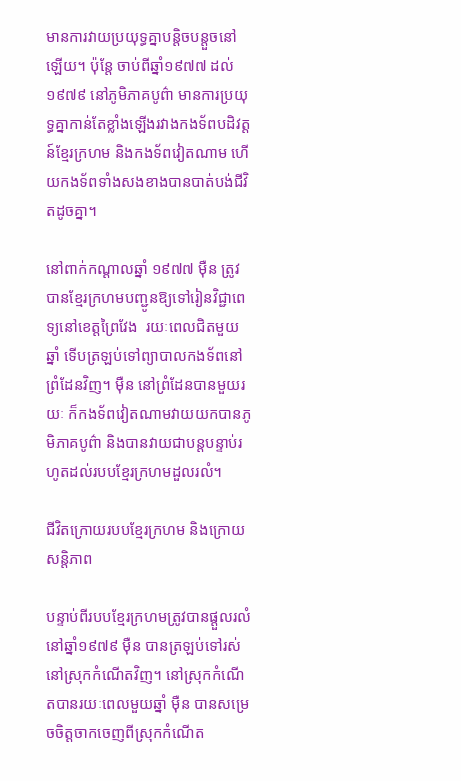មានការវាយប្រយុទ្ធគ្នាបន្ដិចបន្តួចនៅឡើយ។ ប៉ុន្តែ ចាប់ពីឆ្នាំ១៩៧៧ ដល់ ១៩៧៩ នៅភូមិភាគបូព៌ា មានការប្រយុទ្ធគ្នាកាន់តែខ្លាំងឡើងរវាងកងទ័ពបដិវត្តន៍ខ្មែរក្រហម និងកងទ័ពវៀតណាម ហើយកងទ័ពទាំងសងខាងបានបាត់បង់ជីវិតដូចគ្នា។

នៅពាក់កណ្ដាលឆ្នាំ ១៩៧៧ ម៉ឺន ត្រូវបានខ្មែរក្រហមបញ្ជូនឱ្យទៅរៀនវិជ្ជាពេទ្យនៅខេត្តព្រៃវែង  រយៈពេលជិតមួយឆ្នាំ ទើបត្រឡប់ទៅព្យាបាលកងទ័ពនៅព្រំដែនវិញ។ ម៉ឺន នៅព្រំដែនបានមួយរយៈ ក៏កងទ័ពវៀតណាមវាយយកបានភូមិភាគបូព៌ា និងបានវាយជាបន្តបន្ទាប់រហូតដល់របបខ្មែរក្រហមដួលរលំ។

ជីវិតក្រោយរបបខ្មែរក្រហម និងក្រោយសន្ដិភាព

បន្ទាប់ពីរបបខ្មែរក្រហមត្រូវបានផ្ដួលរលំ នៅឆ្នាំ១៩៧៩ ម៉ឺន បានត្រឡប់ទៅរស់នៅស្រុកកំណើតវិញ។ នៅស្រុកកំណើតបានរយៈពេលមួយឆ្នាំ ម៉ឺន បានសម្រេចចិត្តចាកចេញពីស្រុកកំណើត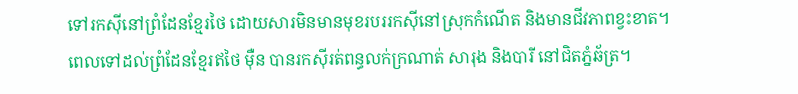ទៅរកស៊ីនៅព្រំដែនខ្មែរថៃ ដោយសារមិនមានមុខរបររកស៊ីនៅស្រុកកំណើត និងមានជីវភាពខ្វះខាត។ ពេលទៅដល់ព្រំដែនខ្មែរឥថៃ ម៉ឺន បានរកស៊ីរត់ពន្ធលក់ក្រណាត់ សារុង និងបារី នៅជិតភ្នំឆ័ត្រ។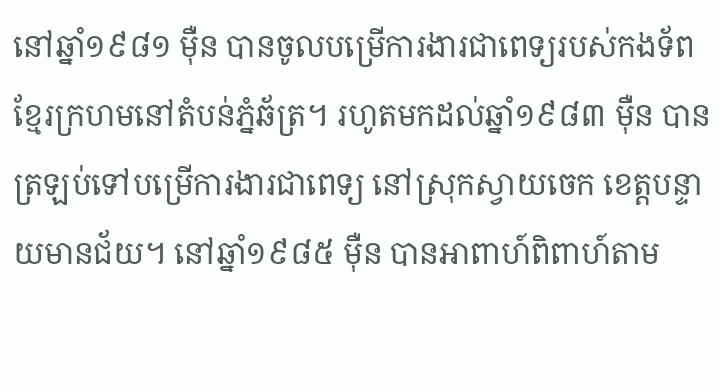នៅឆ្នាំ១៩៨១ ម៉ឺន បានចូលបម្រើការងារជាពេទ្យរបស់កងទ័ពខ្មែរក្រហមនៅតំបន់ភ្នំឆ័ត្រ។ រហូតមកដល់ឆ្នាំ១៩៨៣ ម៉ឺន បានត្រឡប់ទៅបម្រើការងារជាពេទ្យ នៅស្រុកស្វាយចេក ខេត្តបន្ទាយមានជ័យ។ នៅឆ្នាំ១៩៨៥ ម៉ឺន បានអាពាហ៍ពិពាហ៍តាម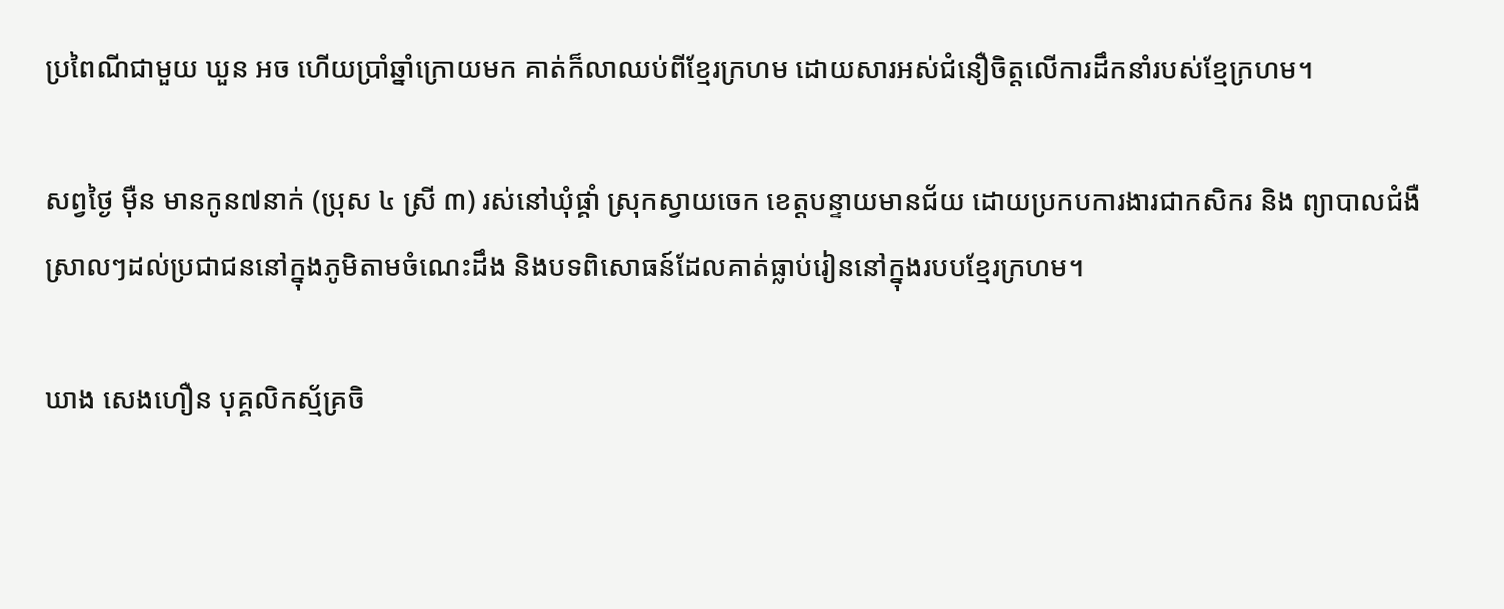ប្រពៃណីជាមួយ ឃួន អច ហើយប្រាំឆ្នាំក្រោយមក គាត់ក៏លាឈប់ពីខ្មែរក្រហម ដោយសារអស់ជំនឿចិត្តលើការដឹកនាំរបស់ខ្មែក្រហម។

សព្វថ្ងៃ ម៉ឺន មានកូន៧នាក់ (ប្រុស ៤ ស្រី ៣) រស់នៅឃុំផ្គាំ ស្រុកស្វាយចេក ខេត្តបន្ទាយមានជ័យ ដោយប្រកបការងារជាកសិករ និង ព្យាបាលជំងឺស្រាលៗដល់ប្រជាជននៅក្នុងភូមិតាមចំណេះដឹង និងបទពិសោធន៍ដែលគាត់ធ្លាប់រៀននៅក្នុងរបបខ្មែរក្រហម។

ឃាង សេងហឿន បុគ្គលិកស្ម័គ្រចិ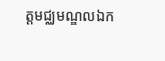ត្តមជ្ឈមណ្ឌលឯក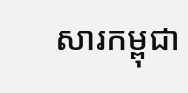សារកម្ពុជា